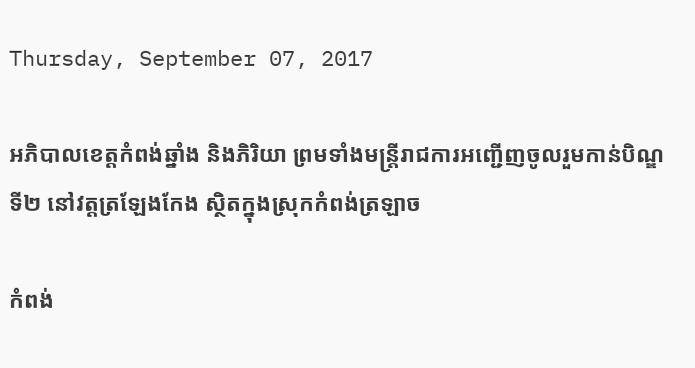Thursday, September 07, 2017

អភិបាលខេត្តកំពង់ឆ្នាំង និងភិរិយា ព្រមទាំងមន្រ្តីរាជការអញ្ជើញចូលរួមកាន់បិណ្ឌទី២ នៅវត្តត្រឡែងកែង ស្ថិតក្នុងស្រុកកំពង់ត្រឡាច

កំពង់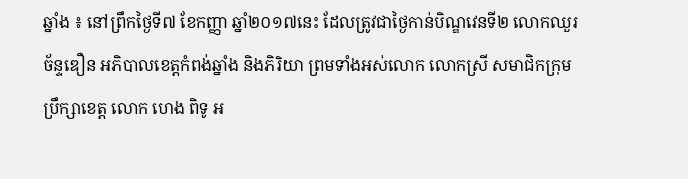ឆ្នាំង ៖ នៅព្រឹកថ្ងៃទី៧ ខែកញ្ញា ឆ្នាំ២០១៧នេះ ដែលត្រូវជាថ្ងៃកាន់បិណ្ឌវេនទី២ លោកឈួរ ច័ន្ទឌឿន អភិបាលខេត្តកំពង់ឆ្នាំង និងភិរិយា ព្រមទាំងអស់លោក លោកស្រី សមាជិកក្រុមប្រឹក្សាខេត្ត លោក ហេង ពិទូ អ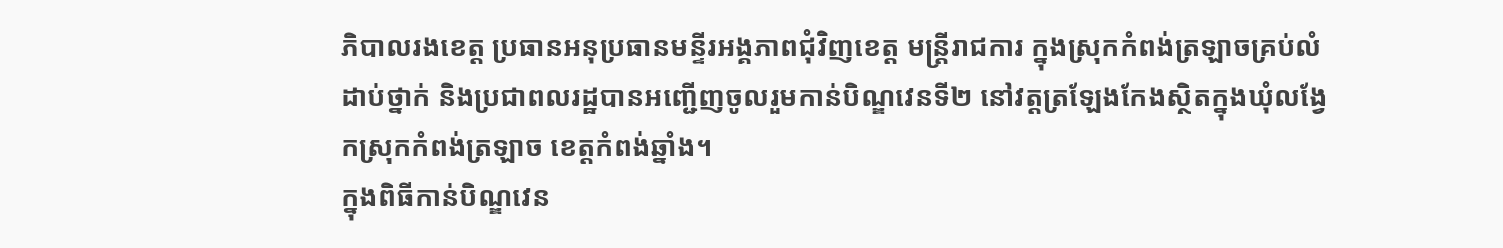ភិបាលរងខេត្ត ប្រធានអនុប្រធានមន្ទីរអង្គភាពជុំវិញខេត្ត មន្រ្តីរាជការ ក្នុងស្រុកកំពង់ត្រឡាចគ្រប់លំដាប់ថ្នាក់ និងប្រជាពលរដ្ឋបានអញ្ជើញចូលរួមកាន់បិណ្ឌវេនទី២ នៅវត្តត្រឡែងកែងស្ថិតក្នុងឃុំលង្វែកស្រុកកំពង់ត្រឡាច ខេត្តកំពង់ឆ្នាំង។
ក្នុងពិធីកាន់បិណ្ឌវេន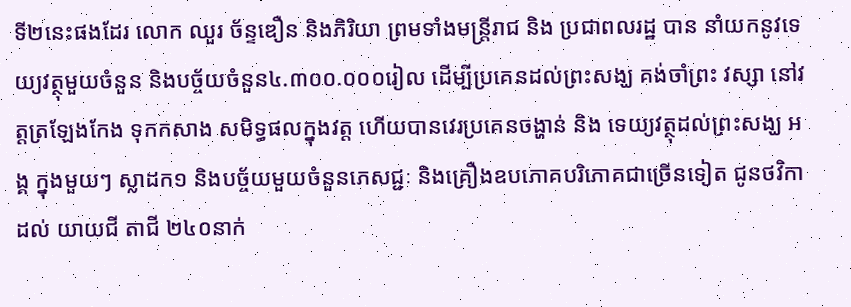ទី២នេះផងដែរ លោក ឈួរ ច័ន្ទឌឿន និងភិរិយា ព្រមទាំងមន្រ្តីរាជ និង ប្រជាពលរដ្ឋ បាន នាំយកនូវទេយ្យវត្ថុមួយចំនួន និងបច្ច័យចំនួន៤.៣០០.០០០រៀល ដើម្បីប្រគេនដល់ព្រះសង្ឃ គង់ចាំព្រះ វស្សា នៅវត្តត្រឡែងកែង ទុកកសាង សមិទ្ធផលក្នុងវត្ត ហើយបានវេរប្រគេនចង្ហាន់ និង ទេយ្យវត្ថុដល់ព្រះសង្ឃ អង្គ ក្នុងមួយៗ ស្លាដក១ និងបច្ច័យមួយចំនួនភេសជ្ជៈ និងគ្រឿងឧបភោគបរិភោគជាច្រើនទៀត ជូនថវិកាដល់ យាយជី តាជី ២៤០នាក់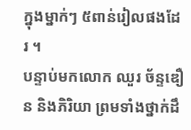ក្នុងម្នាក់ៗ ៥ពាន់រៀលផងដែរ ។
បន្ទាប់មកលោក ឈួរ ច័ន្ទឌឿន និងភិរិយា ព្រមទាំងថ្នាក់ដឹ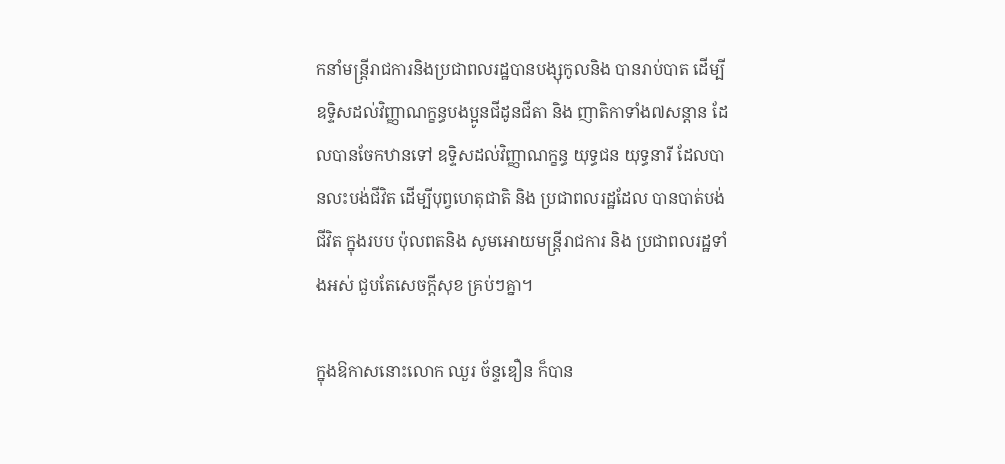កនាំមន្រ្តីរាជការនិងប្រជាពលរដ្ឋបានបង្សុកូលនិង បានរាប់បាត ដើម្បីឧទ្ទិសដល់វិញ្ញាណក្ខន្ធបងប្អូនជីដូនជីតា និង ញាតិកាទាំង៧សន្តាន ដែលបានចែកឋានទៅ ឧទ្ទិសដល់វិញ្ញាណក្ខន្ធ យុទ្ធជន យុទ្ធនារី ដែលបានលះបង់ជីវិត ដើម្បីបុព្វហេតុជាតិ និង ប្រជាពលរដ្ឋដែល បានបាត់បង់ជីវិត ក្នុងរបប ប៉ុលពតនិង សូមអោយមន្រ្តីរាជការ និង ប្រជាពលរដ្ឋទាំងអស់ ជួបតែសេចក្តីសុខ គ្រប់ៗគ្នា។

ក្នុងឱកាសនោះលោក ឈួរ ច័ន្ទឌឿន ក៏បាន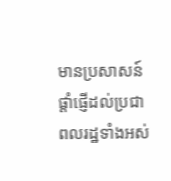មានប្រសាសន៍ផ្តាំផ្ញើដល់ប្រជាពលរដ្ឋទាំងអស់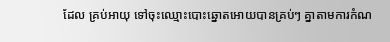ដែល គ្រប់អាយុ ទៅចុះឈ្មោះបោះឆ្នោតអោយបានគ្រប់ៗ គ្នាតាមការកំណ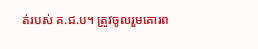ត់របស់ គ.ជ.ប។ ត្រូវចូលរួមគោរព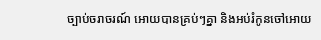ច្បាប់ចរាចរណ៍ អោយបានគ្រប់ៗគ្នា និងអប់រំកូនចៅអោយ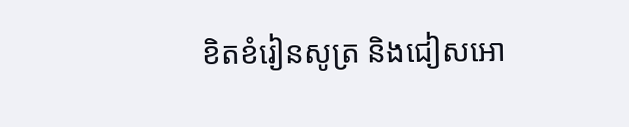ខិតខំរៀនសូត្រ និងជៀសអោ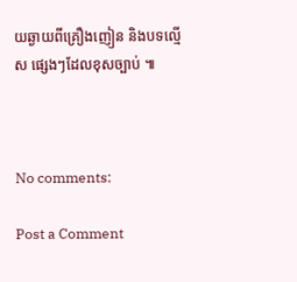យឆ្ងាយពីគ្រឿងញៀន និងបទល្មើស ផ្សេងៗដែលខុសច្បាប់ ៕



No comments:

Post a Comment